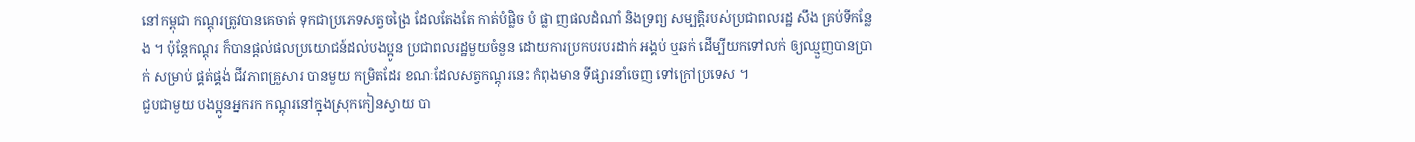នៅកម្ពុជា កណ្តុរត្រូវបានគេចាត់ ទុកជាប្រភេទសត្វចង្រៃ ដែលតែងតែ កាត់បំផ្លិច បំ ផ្លា ញផលដំណាំ និងទ្រព្យ សម្បត្តិរបស់ប្រជាពលរដ្ឋ សឹង គ្រប់ទីកន្លែង ។ ប៉ុន្តែកណ្តុរ ក៏បានផ្តល់ផលប្រយោជន៍ដល់បងប្អូន ប្រជាពលរដ្ឋមួយចំនួន ដោយការប្រកបរបរដាក់ អង្គប់ ឬឆក់ ដើម្បីយកទៅលក់ ឲ្យឈ្មួញបានប្រាក់ សម្រាប់ ផ្គត់ផ្គង់ ជីវភាពគ្រួសារ បានមួយ កម្រិតដែរ ខណៈដែលសត្វកណ្តុរនេះ កំពុងមាន ទីផ្សារនាំចេញ ទៅក្រៅប្រទេស ។
ជួបជាមួយ បងប្អូនអ្នករក កណ្តុរនៅក្នុងស្រុកកៀនស្វាយ បា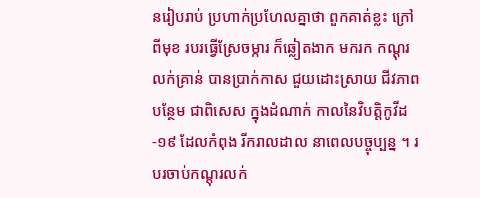នរៀបរាប់ ប្រហាក់ប្រហែលគ្នាថា ពួកគាត់ខ្លះ ក្រៅពីមុខ របរធ្វើស្រែចម្ការ ក៏ឆ្លៀតងាក មករក កណ្តុរលក់គ្រាន់ បានប្រាក់កាស ជួយដោះស្រាយ ជីវភាពបន្ថែម ជាពិសេស ក្នុងដំណាក់ កាលនៃវិបត្តិកូវីដ-១៩ ដែលកំពុង រីករាលដាល នាពេលបច្ចុប្បន្ន ។ របរចាប់កណ្តុរលក់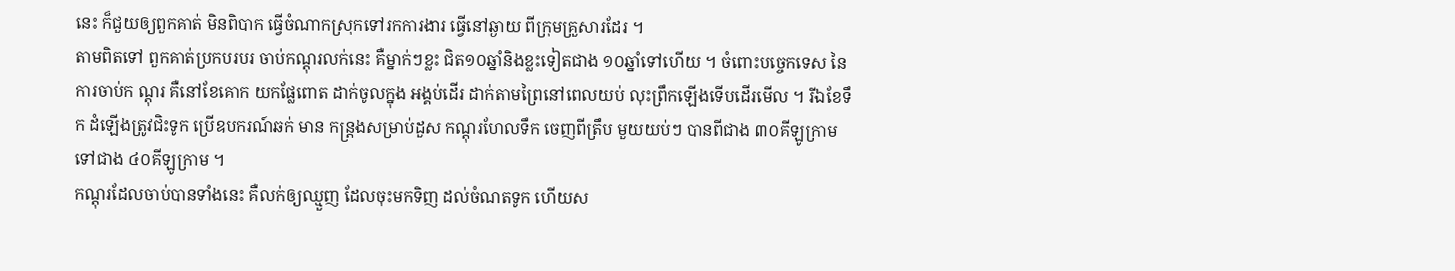នេះ ក៏ជួយឲ្យពួកគាត់ មិនពិបាក ធ្វើចំណាកស្រុកទៅរកការងារ ធ្វើនៅឆ្ងាយ ពីក្រុមគ្រួសារដែរ ។
តាមពិតទៅ ពួកគាត់ប្រកបរបរ ចាប់កណ្តុរលក់នេះ គឺម្នាក់ៗខ្លះ ជិត១០ឆ្នាំនិងខ្លះទៀតជាង ១០ឆ្នាំទៅហើយ ។ ចំពោះបច្ចេកទេស នៃការចាប់ក ណ្តុរ គឺនៅខែគោក យកផ្លែពោត ដាក់ចូលក្នុង អង្គប់ដើរ ដាក់តាមព្រៃនៅពេលយប់ លុះព្រឹកឡើងទើបដើរមើល ។ រីឯខែទឹក ដំឡើងត្រូវជិះទូក ប្រើឧបករណ៍ឆក់ មាន កន្ត្រងសម្រាប់ដួស កណ្តុរហែលទឹក ចេញពីត្រឹប មួយយប់ៗ បានពីជាង ៣០គីឡូក្រាមទៅជាង ៤០គីឡូក្រាម ។
កណ្តុរដែលចាប់បានទាំងនេះ គឺលក់ឲ្យឈ្មួញ ដែលចុះមកទិញ ដល់ចំណតទូក ហើយស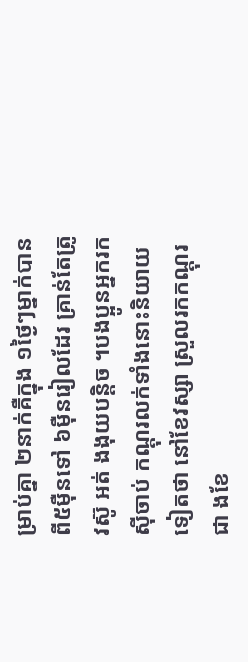ម្រាប់គ្នា ២នាក់គឺក្នុង ១ថ្ងៃៗម្នាក់បានពី៥ម៉ឺនទៅ ៦ម៉ឺនរៀលដែរ គ្រាន់តែត្រូវស៊ូ អត់ ងងុយបន្តិច ។បងប្អូនអ្នករកស៊ីចាប់ កណ្តុរលក់ទាំងនោះនិយាយទៀតថា នៅខែវស្សា ស្រួលរកកណ្តុរជា ងខែ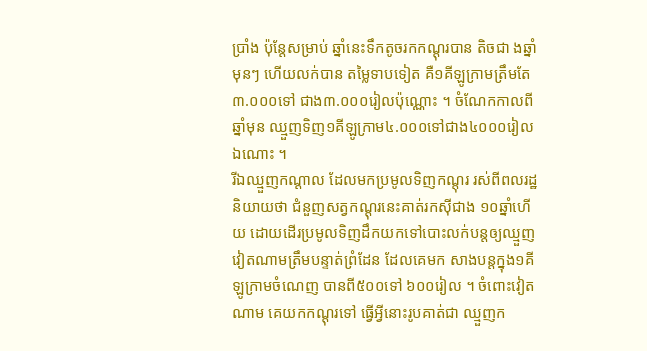ប្រាំង ប៉ុន្តែសម្រាប់ ឆ្នាំនេះទឹកតូចរកកណ្តុរបាន តិចជា ងឆ្នាំមុនៗ ហើយលក់បាន តម្លៃទាបទៀត គឺ១គីឡូក្រាមត្រឹមតែ ៣.០០០ទៅ ជាង៣.០០០រៀលប៉ុណ្ណោះ ។ ចំណែកកាលពីឆ្នាំមុន ឈ្មួញទិញ១គីឡូក្រាម៤.០០០ទៅជាង៤០០០រៀលឯណោះ ។
រីឯឈ្មួញកណ្តាល ដែលមកប្រមូលទិញកណ្តុរ រស់ពីពលរដ្ឋ និយាយថា ជំនួញសត្វកណ្តុរនេះគាត់រកស៊ីជាង ១០ឆ្នាំហើយ ដោយដើរប្រមូលទិញដឹកយកទៅបោះលក់បន្តឲ្យឈ្មួញវៀតណាមត្រឹមបន្ទាត់ព្រំដែន ដែលគេមក សាងបន្តក្នុង១គីឡូក្រាមចំណេញ បានពី៥០០ទៅ ៦០០រៀល ។ ចំពោះវៀតណាម គេយកកណ្តុរទៅ ធ្វើអ្វីនោះរូបគាត់ជា ឈ្មួញក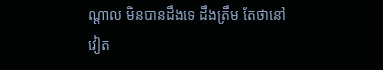ណ្តាល មិនបានដឹងទេ ដឹងត្រឹម តែថានៅវៀត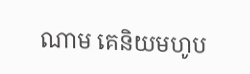ណាម គេនិយមហូប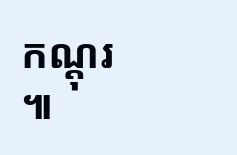កណ្តុរ ៕